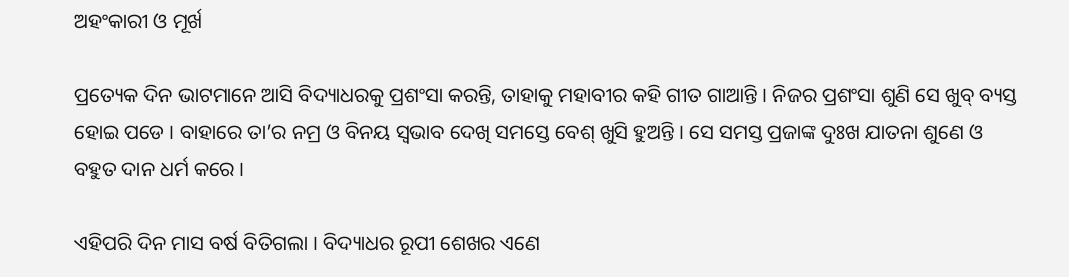ଅହଂକାରୀ ଓ ମୂର୍ଖ

ପ୍ରତ୍ୟେକ ଦିନ ଭାଟମାନେ ଆସି ବିଦ୍ୟାଧରକୁ ପ୍ରଶଂସା କରନ୍ତି, ତାହାକୁ ମହାବୀର କହି ଗୀତ ଗାଆନ୍ତି । ନିଜର ପ୍ରଶଂସା ଶୁଣି ସେ ଖୁବ୍ ବ୍ୟସ୍ତ ହୋଇ ପଡେ । ବାହାରେ ତା’ର ନମ୍ର ଓ ବିନୟ ସ୍ୱଭାବ ଦେଖି ସମସ୍ତେ ବେଶ୍ ଖୁସି ହୁଅନ୍ତି । ସେ ସମସ୍ତ ପ୍ରଜାଙ୍କ ଦୁଃଖ ଯାତନା ଶୁଣେ ଓ ବହୁତ ଦାନ ଧର୍ମ କରେ ।

ଏହିପରି ଦିନ ମାସ ବର୍ଷ ବିତିଗଲା । ବିଦ୍ୟାଧର ରୂପୀ ଶେଖର ଏଣେ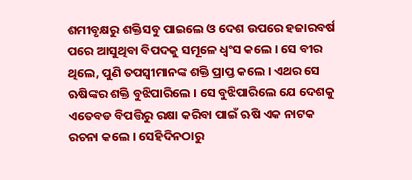ଶମୀବୃକ୍ଷରୁ ଶକ୍ତିସବୁ ପାଇଲେ ଓ ଦେଶ ଉପରେ ହଜାରବର୍ଷ ପରେ ଆସୁଥିବା ବିପଦକୁ ସମୂଳେ ଧ୍ୱଂସ କଲେ । ସେ ବୀର ଥିଲେ, ପୁଣି ତପସ୍ୱୀମାନଙ୍କ ଶକ୍ତି ପ୍ରାପ୍ତ କଲେ । ଏଥର ସେ ଋଷିଙ୍କର ଶକ୍ତି ବୁଝିପାରିଲେ । ସେ ବୁଝିପାରିଲେ ଯେ ଦେଶକୁ ଏତେବଡ ବିପତ୍ତିରୁ ରକ୍ଷା କରିବା ପାଇଁ ଋଷି ଏକ ନାଟକ ରଚନା କଲେ । ସେହିଦିନଠାରୁ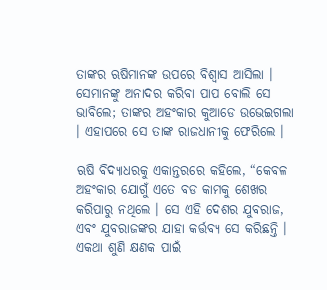ତାଙ୍କର ଋଷିମାନଙ୍କ ଉପରେ ବିଶ୍ୱାସ ଆସିଲା । ସେମାନଙ୍କୁ ଅନାଦର କରିବା ପାପ ବୋଲି ସେ ଭାବିଲେ; ତାଙ୍କର ଅହଂକାର କୁଆଡେ ଉଭେଇଗଲା । ଏହାପରେ ସେ ତାଙ୍କ ରାଜଧାନୀକୁ ଫେରିଲେ ।

ଋଷି ବିଦ୍ୟାଧରକୁ ଏକାନ୍ତରରେ କହିଲେ, “କେବଳ ଅହଂକାର ଯୋଗୁଁ ଏତେ ବଡ କାମକୁ ଶେଖର କରିପାରୁ ନଥିଲେ । ସେ ଏହି ଦେଶର ଯୁବରାଜ, ଏବଂ ଯୁବରାଜଙ୍କର ଯାହା କର୍ତ୍ତବ୍ୟ ସେ କରିଛନ୍ତି । ଏକଥା ଶୁଣି କ୍ଷଣକ ପାଇଁ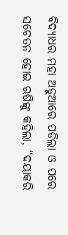ବିଦ୍ୟାଧର ମହା ଅଡୁଆରେ ପଡିଲା ଓ ପରେ ସଚେତନ ହୋଇ ଋଷିଙ୍କୁ କହିଲା, “ଦୟାକରି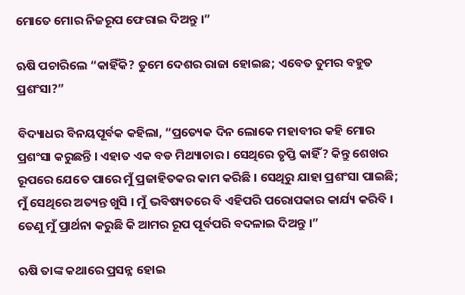ମୋତେ ମୋର ନିଜରୂପ ଫେରାଇ ଦିଅନ୍ତୁ ।”

ଋଷି ପଚାରିଲେ “କାହିଁକି? ତୁମେ ଦେଶର ରାଜା ହୋଇଛ; ଏବେତ ତୁମର ବହୁତ ପ୍ରଶଂସା?”

ବିଦ୍ୟାଧର ବିନୟପୂର୍ବକ କହିଲା, “ପ୍ରତ୍ୟେକ ଦିନ ଲୋକେ ମହାବୀର କହି ମୋର ପ୍ରଶଂସା କରୁଛନ୍ତି । ଏହାତ ଏକ ବଡ ମିଥ୍ୟାଚାର । ସେଥିରେ ତୃପ୍ତି କାହିଁ? କିନ୍ତୁ ଶେଖର ରୂପରେ ଯେତେ ପାରେ ମୁଁ ପ୍ରଜାହିତକର କାମ କରିଛି । ସେଥିରୁ ଯାହା ପ୍ରଶଂସା ପାଇଛି; ମୁଁ ସେଥିରେ ଅତ୍ୟନ୍ତ ଖୁସି । ମୁଁ ଭବିଷ୍ୟତରେ ବି ଏହିପରି ପରୋପକାର କାର୍ଯ୍ୟ କରିବି । ତେଣୁ ମୁଁ ପ୍ରାର୍ଥନା କରୁଛି କି ଆମର ରୂପ ପୂର୍ବପରି ବଦଳାଇ ଦିଅନ୍ତୁ ।”

ଋଷି ତାଙ୍କ କଥାରେ ପ୍ରସନ୍ନ ହୋଇ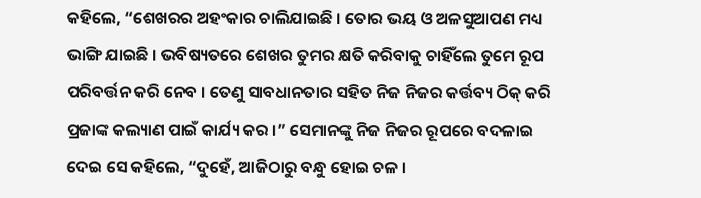କହିଲେ, “ଶେଖରର ଅହଂକାର ଚାଲିଯାଇଛି । ତୋର ଭୟ ଓ ଅଳସୁଆପଣ ମଧ୍ୟ ଭାଙ୍ଗି ଯାଇଛି । ଭବିଷ୍ୟତରେ ଶେଖର ତୁମର କ୍ଷତି କରିବାକୁ ଚାହିଁଲେ ତୁମେ ରୂପ ପରିବର୍ତ୍ତନ କରି ନେବ । ତେଣୁ ସାବଧାନତାର ସହିତ ନିଜ ନିଜର କର୍ତ୍ତବ୍ୟ ଠିକ୍ କରି ପ୍ରଜାଙ୍କ କଲ୍ୟାଣ ପାଇଁ କାର୍ଯ୍ୟ କର ।” ସେମାନଙ୍କୁ ନିଜ ନିଜର ରୂପରେ ବଦଳାଇ ଦେଇ ସେ କହିଲେ, “ଦୁହେଁ, ଆଜିଠାରୁ ବନ୍ଧୁ ହୋଇ ଚଳ ।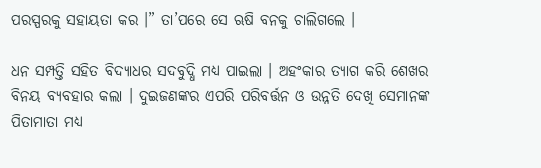ପରସ୍ପରକୁ ସହାୟତା କର ।” ତା’ପରେ ସେ ଋଷି ବନକୁ ଚାଲିଗଲେ ।

ଧନ ସମ୍ପତ୍ତି ସହିତ ବିଦ୍ୟାଧର ସଦବୁଦ୍ଧି ମଧ୍ୟ ପାଇଲା । ଅହଂକାର ତ୍ୟାଗ କରି ଶେଖର ବିନୟ ବ୍ୟବହାର କଲା । ଦୁଇଜଣଙ୍କର ଏପରି ପରିବର୍ତ୍ତନ ଓ ଉନ୍ନତି ଦେଖି ସେମାନଙ୍କ ପିତାମାତା ମଧ୍ୟ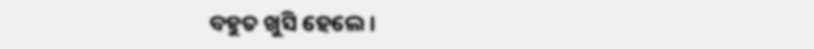ବହୁତ ଖୁସି ହେଲେ ।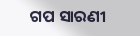ଗପ ସାରଣୀ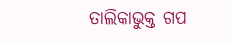ତାଲିକାଭୁକ୍ତ ଗପ